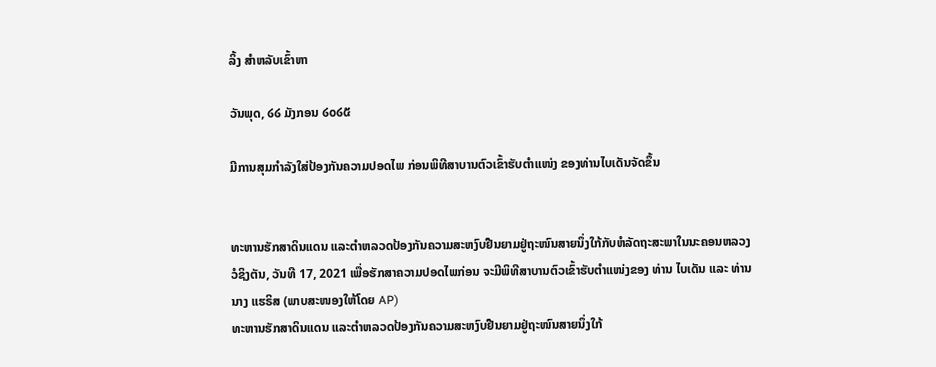ລິ້ງ ສຳຫລັບເຂົ້າຫາ

ວັນພຸດ, ໒໒ ມັງກອນ ໒໐໒໕

ມີການສຸມກໍາລັງໃສ່ປ້ອງກັນຄວາມປອດໄພ ກ່ອນພິທີສາບານຕົວເຂົ້າຮັບຕໍາແໜ່ງ ຂອງທ່ານໄບເດັນຈັດຂຶ້ນ


ທະຫານຮັກສາດິນແດນ ແລະຕໍາຫລວດປ້ອງກັນຄວາມສະຫງົບຢືນຍາມຢູ່ຖະໜົນສາຍນຶ່ງໃກ້ກັບຫໍລັດຖະສະພາໃນນະຄອນຫລວງ ວໍຊິງຕັນ, ວັນທີ 17, 2021 ເພື່ອຮັກສາຄວາມປອດໄພກ່ອນ ຈະມີພິທີສາບານຕົວເຂົ້າຮັບຕໍາແໜ່ງຂອງ ທ່ານ ໄບເດັນ ແລະ ທ່ານນາງ ແຮຣິສ (ພາບສະໜອງໃຫ້ໂດຍ AP)
ທະຫານຮັກສາດິນແດນ ແລະຕໍາຫລວດປ້ອງກັນຄວາມສະຫງົບຢືນຍາມຢູ່ຖະໜົນສາຍນຶ່ງໃກ້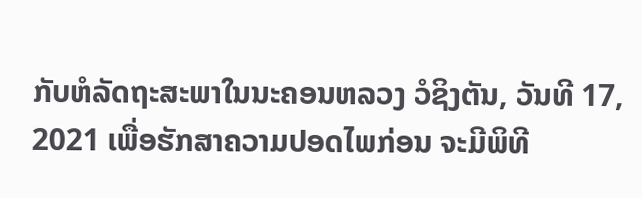ກັບຫໍລັດຖະສະພາໃນນະຄອນຫລວງ ວໍຊິງຕັນ, ວັນທີ 17, 2021 ເພື່ອຮັກສາຄວາມປອດໄພກ່ອນ ຈະມີພິທີ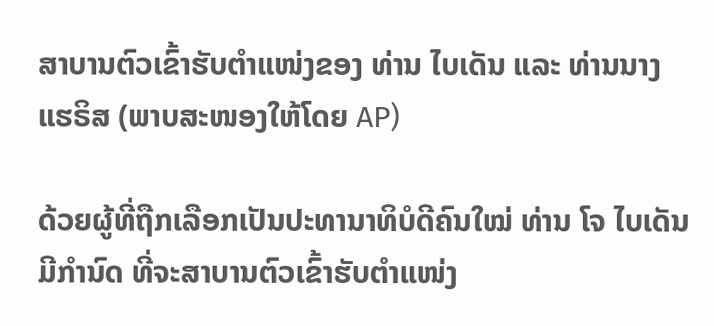ສາບານຕົວເຂົ້າຮັບຕໍາແໜ່ງຂອງ ທ່ານ ໄບເດັນ ແລະ ທ່ານນາງ ແຮຣິສ (ພາບສະໜອງໃຫ້ໂດຍ AP)

ດ້ວຍຜູ້ທີ່ຖືກເລືອກເປັນປະທານາທິບໍດີຄົນໃໝ່ ທ່ານ ໂຈ ໄບເດັນ ມີກຳນົດ ທີ່ຈະສາບານຕົວເຂົ້າຮັບຕຳແໜ່ງ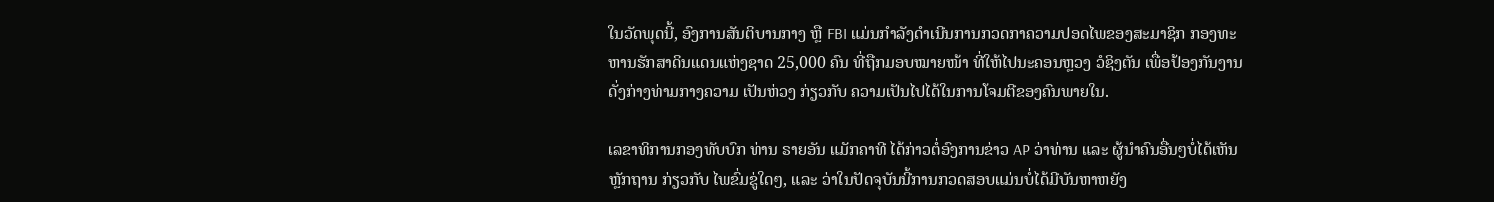ໃນວັດພຸດນີ້, ອົງການສັນຕິບານກາງ ຫຼື FBI ແມ່ນກຳລັງດຳເນີນການກວດກາຄວາມປອດໄພຂອງສະມາຊິກ ກອງທະຫານຮັກສາດິນແດນແຫ່ງຊາດ 25,000 ຄົນ ທີ່ຖືກມອບໝາຍໜ້າ ທີ່ໃຫ້ໄປນະຄອນຫຼວງ ວໍຊິງຕັນ ເພື່ອປ້ອງກັນງານດັ່ງກ່າງທ່າມກາງຄວາມ ເປັນຫ່ວງ ກ່ຽວກັບ ຄວາມເປັນໄປໄດ້ໃນການໂຈມຕີຂອງຄົນພາຍໃນ.

ເລຂາທິການກອງທັບບົກ ທ່ານ ຣາຍອັນ ແມັກຄາທີ ໄດ້ກ່າວຕໍ່ອົງການຂ່າວ AP ວ່າທ່ານ ແລະ ຜູ້ນຳຄົນອື່ນໆບໍ່ໄດ້ເຫັນຫຼັກຖານ ກ່ຽວກັບ ໄພຂົ່ມຂູ່ໃດໆ, ແລະ ວ່າໃນປັດຈຸບັນນີ້ການກວດສອບແມ່ນບໍ່ໄດ້ມີບັນຫາຫຍັງ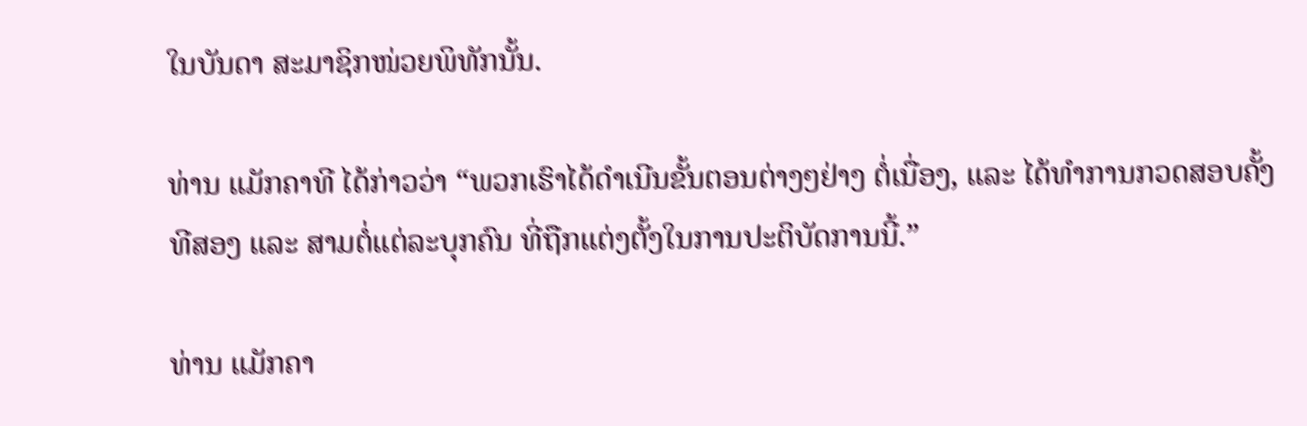ໃນບັນດາ ສະມາຊິກໜ່ວຍພິທັກນັ້ນ.

ທ່ານ ແມັກຄາທີ ໄດ້ກ່າວວ່າ “ພວກເຮົາໄດ້ດຳເນີນຂັ້ນຕອນຕ່າງໆຢ່າງ ຕໍ່ເນື່ອງ, ແລະ ໄດ້ທຳການກວດສອບຄັ້ງທີສອງ ແລະ ສາມຕໍ່ແຕ່ລະບຸກຄົນ ທີ່ຖືກແຕ່ງຕັ້ງໃນການປະຕິບັດການນີ້.”

ທ່ານ ແມັກຄາ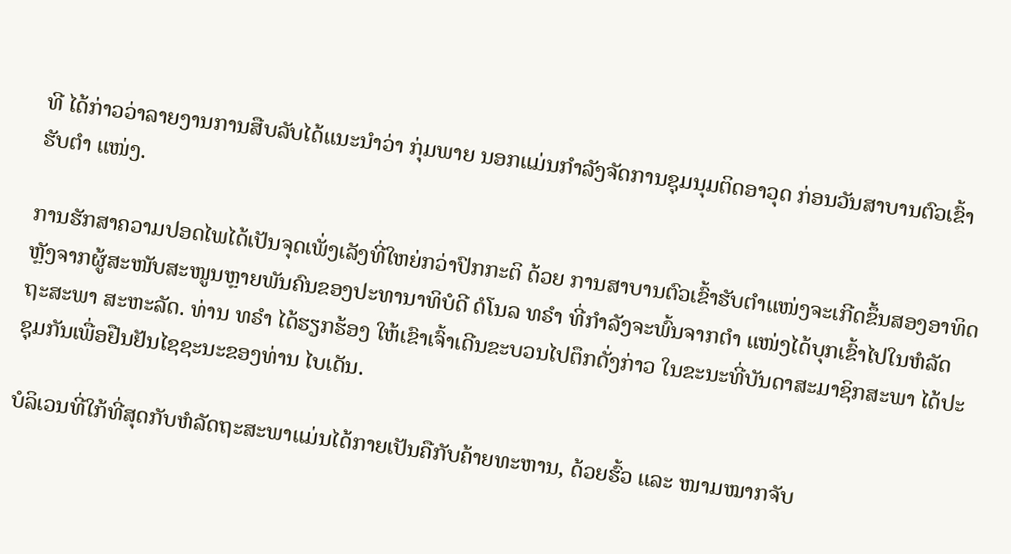ທີ ໄດ້ກ່າວວ່າລາຍງານການສືບລັບໄດ້ແນະນຳວ່າ ກຸ່ມພາຍ ນອກແມ່ນກຳລັງຈັດການຊຸມນຸມຕິດອາວຸດ ກ່ອນວັນສາບານຕົວເຂົ້າຮັບຕຳ ແໜ່ງ.

ການຮັກສາຄວາມປອດໄພໄດ້ເປັນຈຸດເພັ່ງເລັງທີ່ໃຫຍ່ກວ່າປົກກະຕິ ດ້ວຍ ການສາບານຕົວເຂົ້າຮັບຕຳແໜ່ງຈະເກີດຂຶ້ນສອງອາທິດຫຼັງຈາກຜູ້ສະໜັບສະໜູນຫຼາຍພັນຄົນຂອງປະທານາທິບໍດີ ດໍໂນລ ທຣຳ ທີ່ກຳລັງຈະພົ້ນຈາກຕຳ ແໜ່ງໄດ້ບຸກເຂົ້າໄປໃນຫໍລັດຖະສະພາ ສະຫະລັດ. ທ່ານ ທຣຳ ໄດ້ຮຽກຮ້ອງ ໃຫ້ເຂົາເຈົ້າເດີນຂະບວນໄປຕຶກດັ່ງກ່າວ ໃນຂະນະທີ່ບັນດາສະມາຊິກສະພາ ໄດ້ປະຊຸມກັນເພື່ອຢືນຢັນໄຊຊະນະຂອງທ່ານ ໄບເດັນ.

ບໍລິເວນທີ່ໃກ້ທີ່ສຸດກັບຫໍລັດຖະສະພາແມ່ນໄດ້ກາຍເປັນຄືກັບຄ້າຍທະຫານ, ດ້ວຍຮົ້ວ ແລະ ໜາມໝາກຈັບ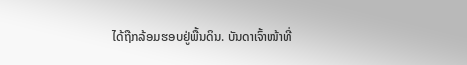ໄດ້ຖືກລ້ອມຮອບຢູ່ພື້ນດິນ. ບັນດາເຈົ້າໜ້າທີ່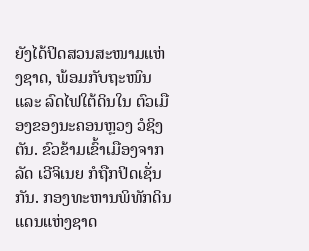ຍັງໄດ້ປິດສວນສະໜາມແຫ່ງຊາດ, ພ້ອມກັບຖະໜົນ ແລະ ລົດໄຟໃຕ້ດິນໃນ ຕົວເມືອງຂອງນະຄອນຫຼວງ ວໍຊິງຕັນ. ຂົວຂ້າມເຂົ້າເມືອງຈາກລັດ ເວີຈິເນຍ ກໍຖືກປິດເຊັ່ນກັນ. ກອງທະຫານພິທັກດິນແດນແຫ່ງຊາດ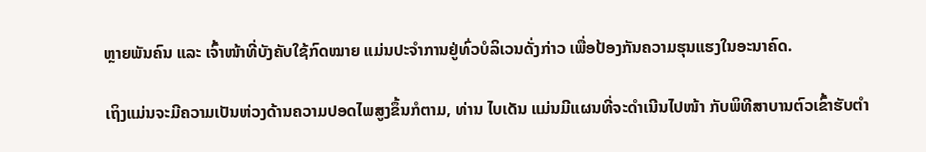ຫຼາຍພັນຄົນ ແລະ ເຈົ້າໜ້າທີ່ບັງຄັບໃຊ້ກົດໝາຍ ແມ່ນປະຈຳການຢູ່ທົ່ວບໍລິເວນດັ່ງກ່າວ ເພື່ອປ້ອງກັນຄວາມຮຸນແຮງໃນອະນາຄົດ.

ເຖິງແມ່ນຈະມີຄວາມເປັນຫ່ວງດ້ານຄວາມປອດໄພສູງຂຶ້ນກໍຕາມ, ທ່ານ ໄບເດັນ ແມ່ນມີແຜນທີ່ຈະດຳເນີນໄປໜ້າ ກັບພິທີສາບານຕົວເຂົ້າຮັບຕຳ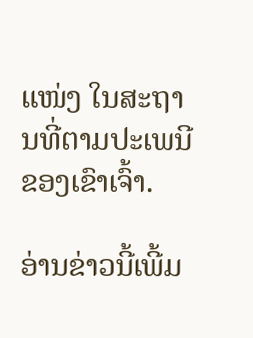ແໜ່ງ ໃນສະຖານທີ່ຕາມປະເພນີຂອງເຂົາເຈົ້າ.

ອ່ານຂ່າວນີ້ເພີ້ມ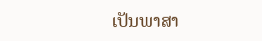ເປັນພາສາ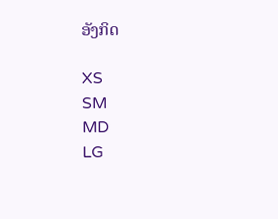ອັງກິດ

XS
SM
MD
LG